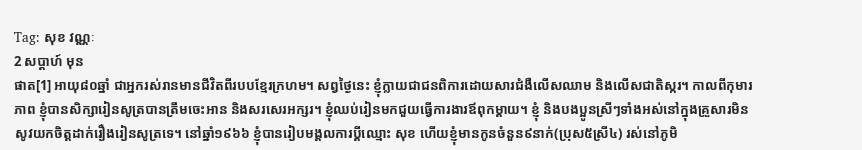Tag: សុខ វណ្ណៈ
2 សប្ដាហ៍ មុន
ផាត[1] អាយុ៨០ឆ្នាំ ជាអ្នករស់រានមានជីវិតពីរបបខ្មែរក្រហម។ សព្វថ្ងៃនេះ ខ្ញុំក្លាយជាជនពិការដោយសារជំងឺលើសឈាម និងលើសជាតិស្ករ។ កាលពីកុមារភាព ខ្ញុំបានសិក្សារៀនសូត្របានត្រឹមចេះអាន និងសរសេរអក្សរ។ ខ្ញុំឈប់រៀនមកជួយធ្វើការងារឪពុកម្តាយ។ ខ្ញុំ និងបងប្អូនស្រីៗទាំងអស់នៅក្នុងគ្រួសារមិនសូវយកចិត្តដាក់រឿងរៀនសូត្រទេ។ នៅឆ្នាំ១៩៦៦ ខ្ញុំបានរៀបមង្គលការប្តីឈ្មោះ សុខ ហើយខ្ញុំមានកូនចំនួន៩នាក់(ប្រុស៥ស្រី៤) រស់នៅភូមិ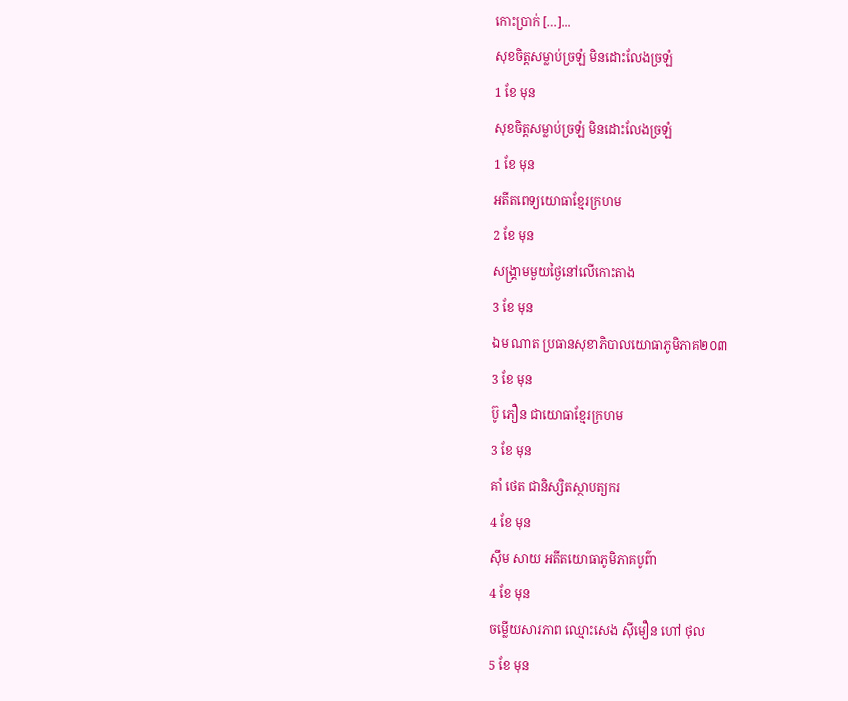កោះប្រាក់ […]...
សុខចិត្តសម្លាប់ច្រឡំ មិនដោះលែងច្រឡំ
1 ខែ មុន
សុខចិត្តសម្លាប់ច្រឡំ មិនដោះលែងច្រឡំ
1 ខែ មុន
អតីតពេទ្យយោធាខ្មែរក្រហម
2 ខែ មុន
សង្រ្គាមមួយថ្ងៃនៅលើកោះតាង
3 ខែ មុន
ឯម ណាត ប្រធានសុខាភិបាលយោធាភូមិភាគ២០៣
3 ខែ មុន
ប៊ូ ភឿន ជាយោធាខ្មែរក្រហម
3 ខែ មុន
គាំ ថេត ជានិស្សិតស្ថាបត្យករ
4 ខែ មុន
ស៊ឹម សាយ អតីតយោធាភូមិភាគបូព៌ា
4 ខែ មុន
ចម្លើយសារភាព ឈ្មោះសេង ស៊ីមឿន ហៅ ថុល
5 ខែ មុន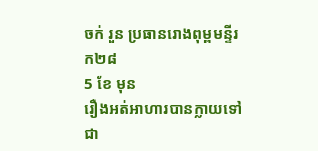ចក់ រួន ប្រធានរោងពុម្ពមន្ទីរក២៨
5 ខែ មុន
រឿងអត់អាហារបានក្លាយទៅជា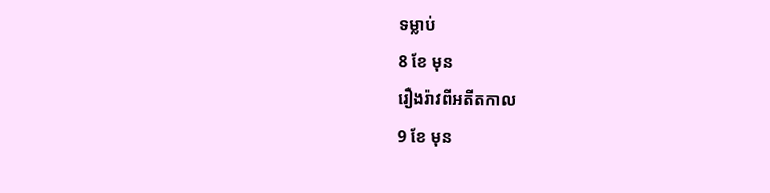ទម្លាប់
8 ខែ មុន
រឿងរ៉ាវពីអតីតកាល
9 ខែ មុន